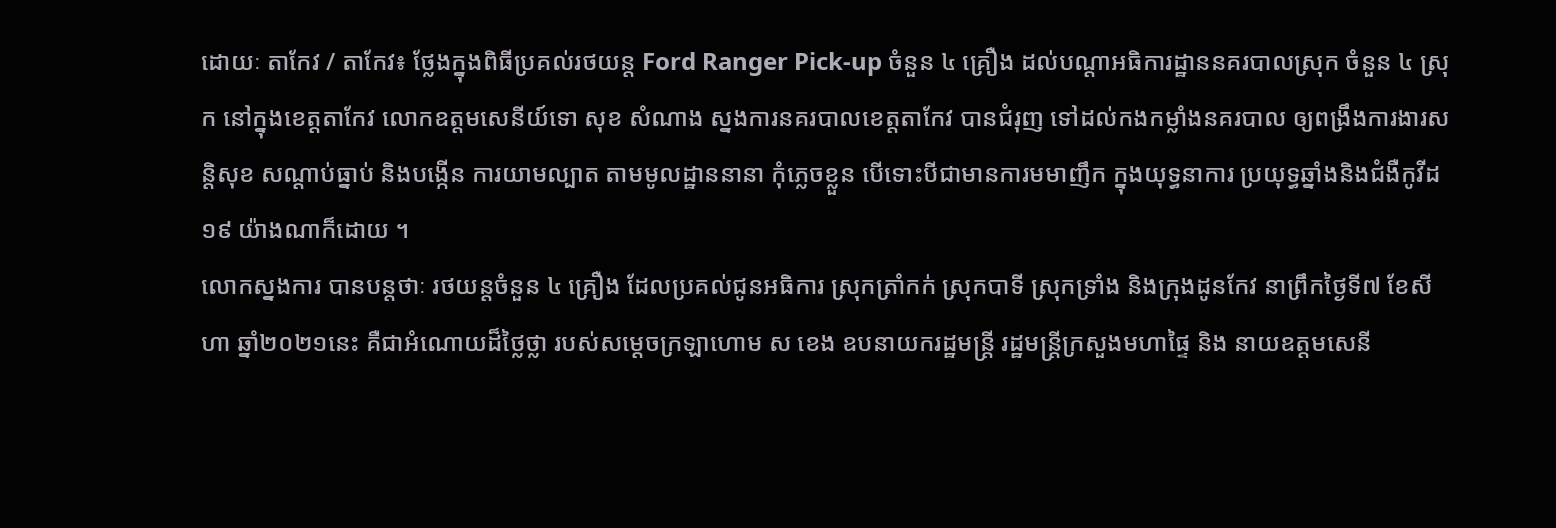ដោយៈ តាកែវ / តាកែវ៖ ថ្លែងក្នុងពិធីប្រគល់រថយន្ត Ford Ranger Pick-up ចំនួន ៤ គ្រឿង ដល់បណ្ដាអធិការដ្ឋាននគរបាលស្រុក ចំនួន ៤ ស្រុក នៅក្នុងខេត្តតាកែវ លោកឧត្តមសេនីយ៍ទោ សុខ សំណាង ស្នងការនគរបាលខេត្តតាកែវ បានជំរុញ ទៅដល់កងកម្លាំងនគរបាល ឲ្យពង្រឹងការងារសន្តិសុខ សណ្ដាប់ធ្នាប់ និងបង្កើន ការយាមល្បាត តាមមូលដ្ឋាននានា កុំភ្លេចខ្លួន បើទោះបីជាមានការមមាញឹក ក្នុងយុទ្ធនាការ ប្រយុទ្ធឆ្នាំងនិងជំងឺកូវីដ១៩ យ៉ាងណាក៏ដោយ ។
លោកស្នងការ បានបន្តថាៈ រថយន្តចំនួន ៤ គ្រឿង ដែលប្រគល់ជូនអធិការ ស្រុកត្រាំកក់ ស្រុកបាទី ស្រុកទ្រាំង និងក្រុងដូនកែវ នាព្រឹកថ្ងៃទី៧ ខែសីហា ឆ្នាំ២០២១នេះ គឺជាអំណោយដ៏ថ្លៃថ្លា របស់សម្តេចក្រឡាហោម ស ខេង ឧបនាយករដ្ឋមន្ត្រី រដ្ឋមន្ត្រីក្រសួងមហាផ្ទៃ និង នាយឧត្តមសេនី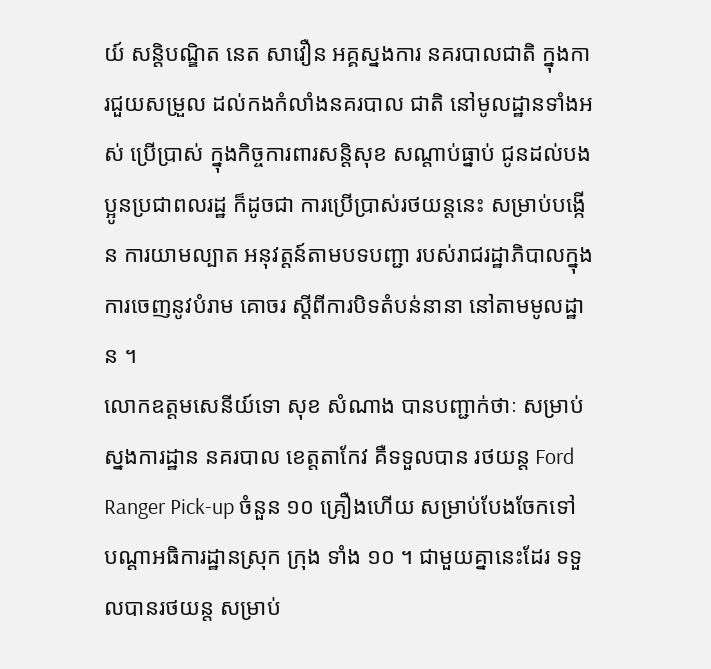យ៍ សន្តិបណ្ឌិត នេត សាវឿន អគ្គស្នងការ នគរបាលជាតិ ក្នុងការជួយសម្រួល ដល់កងកំលាំងនគរបាល ជាតិ នៅមូលដ្ឋានទាំងអស់ ប្រើប្រាស់ ក្នុងកិច្ចការពារសន្តិសុខ សណ្តាប់ធ្នាប់ ជូនដល់បងប្អូនប្រជាពលរដ្ឋ ក៏ដូចជា ការប្រើប្រាស់រថយន្តនេះ សម្រាប់បង្កើន ការយាមល្បាត អនុវត្តន៍តាមបទបញ្ជា របស់រាជរដ្ឋាភិបាលក្នុងការចេញនូវបំរាម គោចរ ស្តីពីការបិទតំបន់នានា នៅតាមមូលដ្ឋាន ។
លោកឧត្តមសេនីយ៍ទោ សុខ សំណាង បានបញ្ជាក់ថាៈ សម្រាប់ស្នងការដ្ឋាន នគរបាល ខេត្តតាកែវ គឺទទួលបាន រថយន្ត Ford Ranger Pick-up ចំនួន ១០ គ្រឿងហើយ សម្រាប់បែងចែកទៅ បណ្តាអធិការដ្ឋានស្រុក ក្រុង ទាំង ១០ ។ ជាមួយគ្នានេះដែរ ទទួលបានរថយន្ត សម្រាប់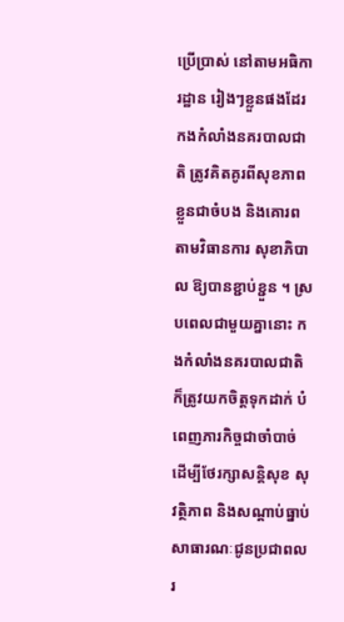ប្រើប្រាស់ នៅតាមអធិការដ្ឋាន រៀងៗខ្លួនផងដែរ កងកំលាំងនគរបាលជាតិ ត្រូវគិតគូរពីសុខភាពខ្លួនជាចំបង និងគោរពតាមវិធានការ សុខាភិបាល ឱ្យបានខ្ជាប់ខ្ជួន ។ ស្របពេលជាមួយគ្នានោះ កងកំលាំងនគរបាលជាតិ ក៏ត្រូវយកចិត្តទុកដាក់ បំពេញភារកិច្ចជាចាំបាច់ ដើម្បីថែរក្សាសន្តិសុខ សុវត្ថិភាព និងសណ្ដាប់ធ្នាប់សាធារណៈជូនប្រជាពលរ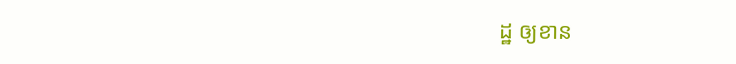ដ្ឋ ឲ្យខាន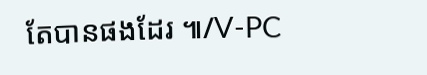តែបានផងដែរ ៕/V-PC